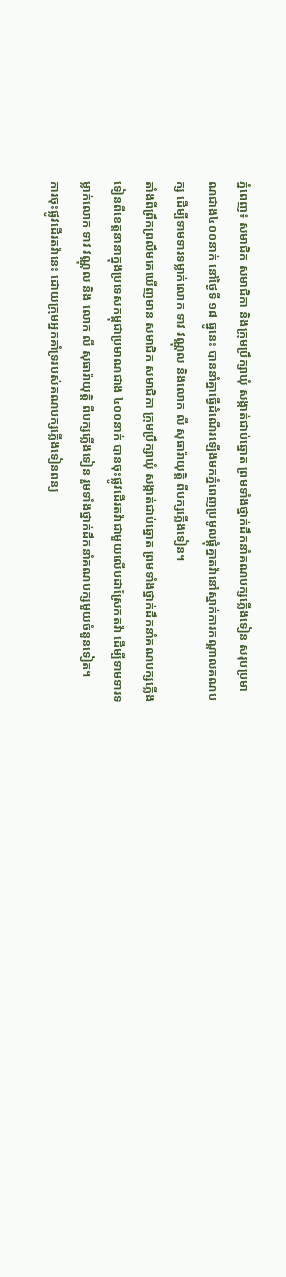ភ្នំពេញ៖ សមាជិក សមាជិកា និងក្រុមប្រឹក្សាឃុំ សង្កាត់ជាប់ឆ្នោត ព្រមទាំងថ្នាក់ដឹកនាំគណបក្សភ្លើងទៀន សរុបប្រមាណជាង៤០០នាក់ នៅថ្ងៃទី ១៨ ធ្នូនេះ បាននាំគ្នាធ្វើដំណើរឡើងមកភ្នំពេញប្រមូលផ្តុំគ្នាតវ៉ានៅស្នាក់ការកណ្តាលគណបក្ស ដើម្បីទាមទារទម្លាក់លោក ទាវ វណ្ណុល និងលោក លី សុធារ៉ាយុត្តិ ពីបក្សភ្លើងទៀន។
តាំងពីព្រឹកព្រលឹមគេឃើញមាន សមាជិក សមាជិកា ក្រុមប្រឹក្សាឃុំ សង្កាត់ជាប់ឆ្នោត ព្រមទាំងថ្នាក់ដឹកនាំគណបក្សភ្លើងទៀនពីខេត្តនានាក្នុងប្រទេសកម្ពុជាប្រមាណជាង ៤០០នាក់ បានចុះផ្លូវដើរតវ៉ាជាមួយលើបដាស្រែកតវ៉ា ដើម្បីទាមទារទម្លាក់លោក ទាវ វណ្ណុល និង លោក លី សុធារ៉ាយុត្តិ ពីបក្សភ្លើងទៀន រួមទាំងថ្នាក់ដឹកនាំគណបក្សមួយចំនួនទៀត។
ការចុះផ្លូវដើរតវ៉ានេះ ដោយក្រុមអ្នកគាំទ្ររបស់គណបក្សភ្លើងទៀនពន្យ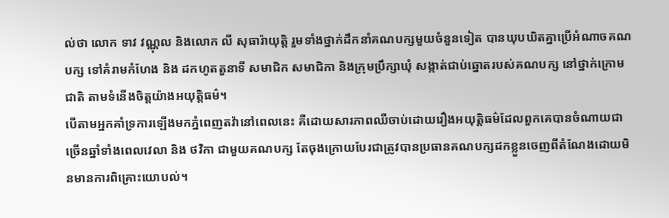ល់ថា លោក ទាវ វណ្ណុល និងលោក លី សុធារ៉ាយុត្តិ រួមទាំងថ្នាក់ដឹកនាំគណបក្សមួយចំនួនទៀត បានឃុបឃិតគ្នាប្រើអំណាចគណបក្ស ទៅគំរាមកំហែង និង ដកហូតតួនាទី សមាជិក សមាជិកា និងក្រុមប្រឹក្សាឃុំ សង្កាត់ជាប់ឆ្នោតរបស់គណបក្ស នៅថ្នាក់ក្រោមជាតិ តាមទំនើងចិត្តយ៉ាងអយុត្តិធម៌។
បើតាមអ្នកគាំទ្រការឡើងមកភ្នំពេញតវ៉ានៅពេលនេះ គឺដោយសារភាពឈឺចាប់ដោយរឿងអយុត្តិធម៌ដែលពួកគេបានចំណាយជាច្រើនឆ្នាំទាំងពេលវេលា និង ថវិកា ជាមួយគណបក្ស តែចុងក្រោយបែរជាត្រូវបានប្រធានគណបក្សដកខ្លួនចេញពីតំណែងដោយមិនមានការពិគ្រោះយោបល់។